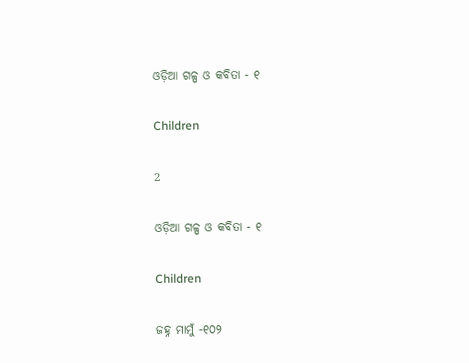ଓଡ଼ିଆ ଗଳ୍ପ ଓ କବିତା - ୧

Children

2

ଓଡ଼ିଆ ଗଳ୍ପ ଓ କବିତା - ୧

Children

ଜହ୍ନ ମାମୁଁ -୧୦୨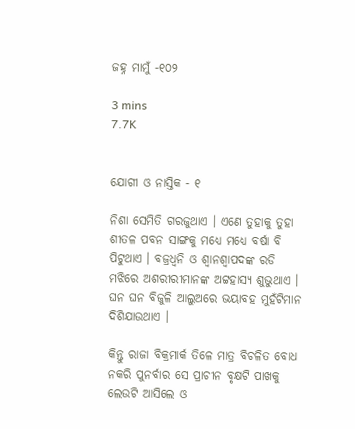ଜହ୍ନ ମାମୁଁ -୧୦୨

3 mins
7.7K


ଯୋଗୀ ଓ ନାସ୍ତିକ - ୧

ନିଶା ସେମିତି ଗରଜୁଥାଏ । ଏଣେ ତୁହାକୁ ତୁହା ଶୀତଳ ପବନ ସାଙ୍ଗକୁ ମଧ୍ୟେ ମଧ୍ୟେ ବର୍ଷା ବି ପିଟୁଥାଏ । ବଜ୍ରଧ୍ୱନି ଓ ଶ୍ୱାନଶ୍ୱାପଦଙ୍କ ରଡି ମଝିରେ ଅଶରୀରୀମାନଙ୍କ ଅଟ୍ଟହାସ୍ୟ ଶୁଭୁଥାଏ । ଘନ ଘନ ବିଜୁଳି ଆଲୁଅରେ ଭୟାବହ ମୁହଁଟିମାନ ଦିଶିଯାଉଥାଏ ।

କିନ୍ତୁ ରାଜା ବିକ୍ରମାର୍କ ତିଳେ ମାତ୍ର ବିଚଳିତ ବୋଧ ନକରି ପୁନର୍ବାର ସେ ପ୍ରାଚୀନ ବୃକ୍ଷଟି ପାଖକୁ ଲେଉଟି ଆସିଲେ ଓ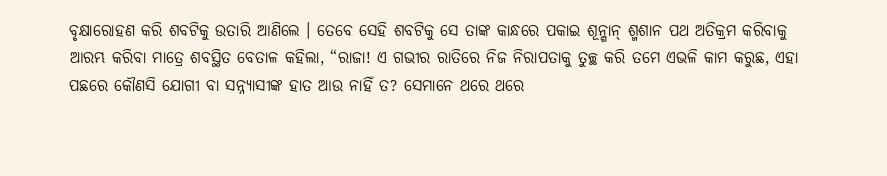ବୃକ୍ଷାରୋହଣ କରି ଶବଟିକୁ ଉତାରି ଆଣିଲେ । ତେବେ ସେହି ଶବଟିକୁ ସେ ତାଙ୍କ କାନ୍ଧରେ ପକାଇ ଶୂନ୍ଶାନ୍ ଶ୍ମଶାନ ପଥ ଅତିକ୍ରମ କରିବାକୁ ଆରମ୍ଭ କରିବା ମାତ୍ରେ ଶବସ୍ଥିତ ବେତାଳ କହିଲା, “ରାଜା! ଏ ଗଭୀର ରାତିରେ ନିଜ ନିରାପତାକୁ ତୁଚ୍ଛ କରି ତମେ ଏଭଳି କାମ କରୁଛ, ଏହା ପଛରେ କୌଣସି ଯୋଗୀ ବା ସନ୍ନ୍ୟାସୀଙ୍କ ହାତ ଆଉ ନାହିଁ ତ? ସେମାନେ ଥରେ ଥରେ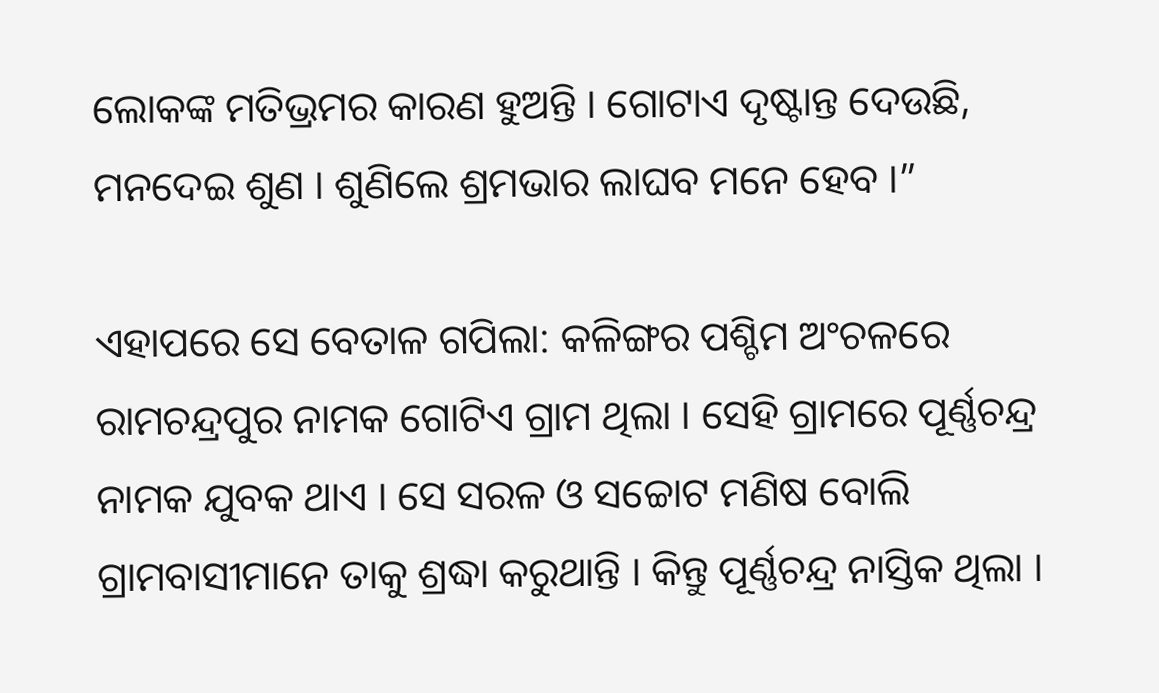ଲୋକଙ୍କ ମତିଭ୍ରମର କାରଣ ହୁଅନ୍ତି । ଗୋଟାଏ ଦୃଷ୍ଟାନ୍ତ ଦେଉଛି, ମନଦେଇ ଶୁଣ । ଶୁଣିଲେ ଶ୍ରମଭାର ଲାଘବ ମନେ ହେବ ।”

ଏହାପରେ ସେ ବେତାଳ ଗପିଲା: କଳିଙ୍ଗର ପଶ୍ଚିମ ଅଂଚଳରେ ରାମଚନ୍ଦ୍ରପୁର ନାମକ ଗୋଟିଏ ଗ୍ରାମ ଥିଲା । ସେହି ଗ୍ରାମରେ ପୂର୍ଣ୍ଣଚନ୍ଦ୍ର ନାମକ ଯୁବକ ଥାଏ । ସେ ସରଳ ଓ ସଚ୍ଚୋଟ ମଣିଷ ବୋଲି ଗ୍ରାମବାସୀମାନେ ତାକୁ ଶ୍ରଦ୍ଧା କରୁଥାନ୍ତି । କିନ୍ତୁ ପୂର୍ଣ୍ଣଚନ୍ଦ୍ର ନାସ୍ତିକ ଥିଲା ।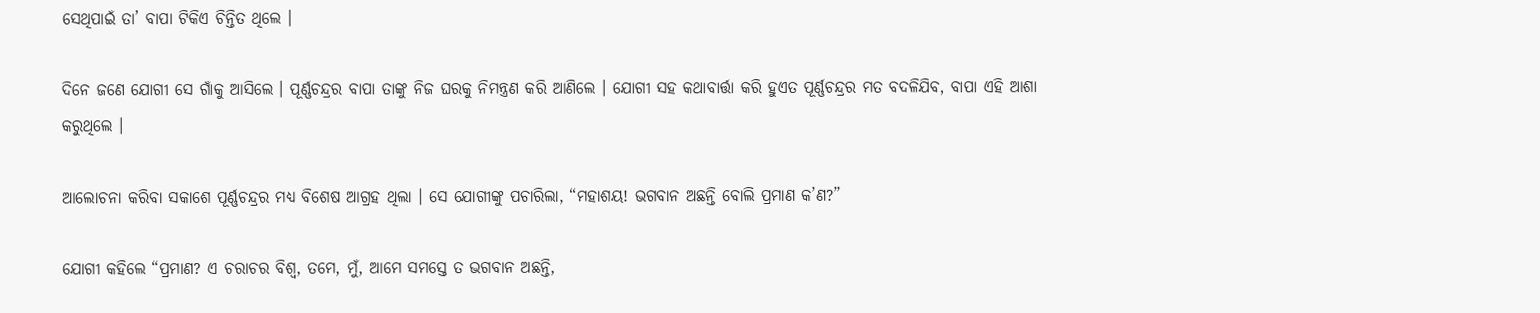ସେଥିପାଇଁ ତା’ ବାପା ଟିକିଏ ଚିନ୍ତିତ ଥିଲେ ।

ଦିନେ ଜଣେ ଯୋଗୀ ସେ ଗାଁକୁ ଆସିଲେ । ପୂର୍ଣ୍ଣଚନ୍ଦ୍ରର ବାପା ତାଙ୍କୁ ନିଜ ଘରକୁ ନିମନ୍ତ୍ରଣ କରି ଆଣିଲେ । ଯୋଗୀ ସହ କଥାବାର୍ତ୍ତା କରି ହୁଏତ ପୂର୍ଣ୍ଣଚନ୍ଦ୍ରର ମତ ବଦଳିଯିବ, ବାପା ଏହି ଆଶା କରୁଥିଲେ ।

ଆଲୋଚନା କରିବା ସକାଶେ ପୂର୍ଣ୍ଣଚନ୍ଦ୍ରର ମଧ୍ୟ ବିଶେଷ ଆଗ୍ରହ ଥିଲା । ସେ ଯୋଗୀଙ୍କୁ ପଚାରିଲା, “ମହାଶୟ! ଭଗବାନ ଅଛନ୍ତି ବୋଲି ପ୍ରମାଣ କ’ଣ?”

ଯୋଗୀ କହିଲେ “ପ୍ରମାଣ? ଏ ଚରାଚର ବିଶ୍ୱ, ତମେ, ମୁଁ, ଆମେ ସମସ୍ତେ ତ ଭଗବାନ ଅଛନ୍ତି,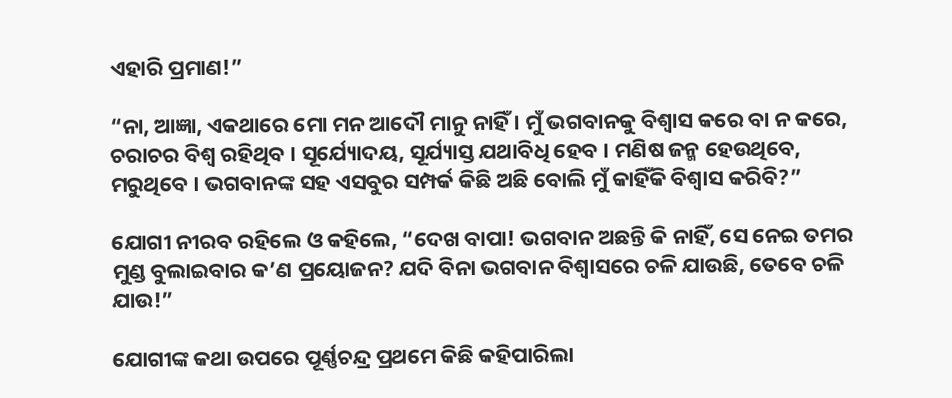ଏହାରି ପ୍ରମାଣ!”

“ନା, ଆଜ୍ଞା, ଏକଥାରେ ମୋ ମନ ଆଦୌ ମାନୁ ନାହିଁ । ମୁଁ ଭଗବାନକୁ ବିଶ୍ୱାସ କରେ ବା ନ କରେ, ଚରାଚର ବିଶ୍ୱ ରହିଥିବ । ସୂର୍ଯ୍ୟୋଦୟ, ସୂର୍ଯ୍ୟାସ୍ତ ଯଥାବିଧି ହେବ । ମଣିଷ ଜନ୍ମ ହେଉଥିବେ, ମରୁଥିବେ । ଭଗବାନଙ୍କ ସହ ଏସବୁର ସମ୍ପର୍କ କିଛି ଅଛି ବୋଲି ମୁଁ କାହିଁକି ବିଶ୍ୱାସ କରିବି?”

ଯୋଗୀ ନୀରବ ରହିଲେ ଓ କହିଲେ, “ଦେଖ ବାପା! ଭଗବାନ ଅଛନ୍ତି କି ନାହିଁ, ସେ ନେଇ ତମର ମୁଣ୍ଡ ବୁଲାଇବାର କ’ଣ ପ୍ରୟୋଜନ? ଯଦି ବିନା ଭଗବାନ ବିଶ୍ୱାସରେ ଚଳି ଯାଉଛି, ତେବେ ଚଳି ଯାଉ!”

ଯୋଗୀଙ୍କ କଥା ଉପରେ ପୂର୍ଣ୍ଣଚନ୍ଦ୍ର ପ୍ରଥମେ କିଛି କହିପାରିଲା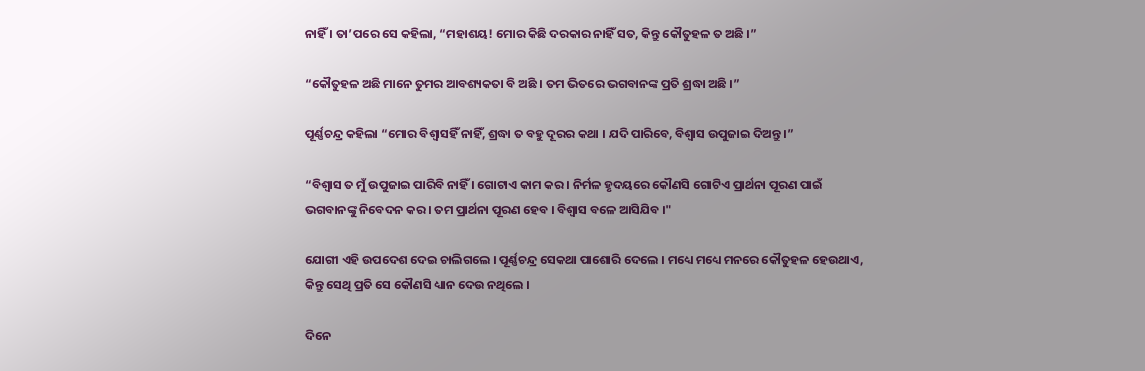ନାହିଁ । ତା’ପରେ ସେ କହିଲା, “ମହାଶୟ! ମୋର କିଛି ଦରକାର ନାହିଁ ସତ, କିନ୍ତୁ କୌତୁହଳ ତ ଅଛି ।”

“କୌତୁହଳ ଅଛି ମାନେ ତୁମର ଆବଶ୍ୟକତା ବି ଅଛି । ତମ ଭିତରେ ଭଗବାନଙ୍କ ପ୍ରତି ଶ୍ରଦ୍ଧା ଅଛି ।”

ପୂର୍ଣ୍ଣଚନ୍ଦ୍ର କହିଲା “ମୋର ବିଶ୍ୱାସହିଁ ନାହିଁ, ଶ୍ରଦ୍ଧା ତ ବହୁ ଦୂରର କଥା । ଯଦି ପାରିବେ, ବିଶ୍ୱାସ ଉପୁଜାଇ ଦିଅନ୍ତୁ ।”

“ବିଶ୍ୱାସ ତ ମୁଁ ଉପୁଜାଇ ପାରିବି ନାହିଁ । ଗୋଟାଏ କାମ କର । ନିର୍ମଳ ହୃଦୟରେ କୌଣସି ଗୋଟିଏ ପ୍ରାର୍ଥନା ପୂରଣ ପାଇଁ ଭଗବାନଙ୍କୁ ନିବେଦନ କର । ତମ ପ୍ରାର୍ଥନା ପୂରଣ ହେବ । ବିଶ୍ୱାସ ବଳେ ଆସିଯିବ ।"

ଯୋଗୀ ଏହି ଉପଦେଶ ଦେଇ ଚାଲିଗଲେ । ପୂର୍ଣ୍ଣଚନ୍ଦ୍ର ସେକଥା ପାଶୋରି ଦେଲେ । ମଧ୍ୟେ ମଧ୍ୟେ ମନରେ କୌତୁହଳ ହେଉଥାଏ, କିନ୍ତୁ ସେଥି ପ୍ରତି ସେ କୌଣସି ଧ୍ୟାନ ଦେଉ ନଥିଲେ ।

ଦିନେ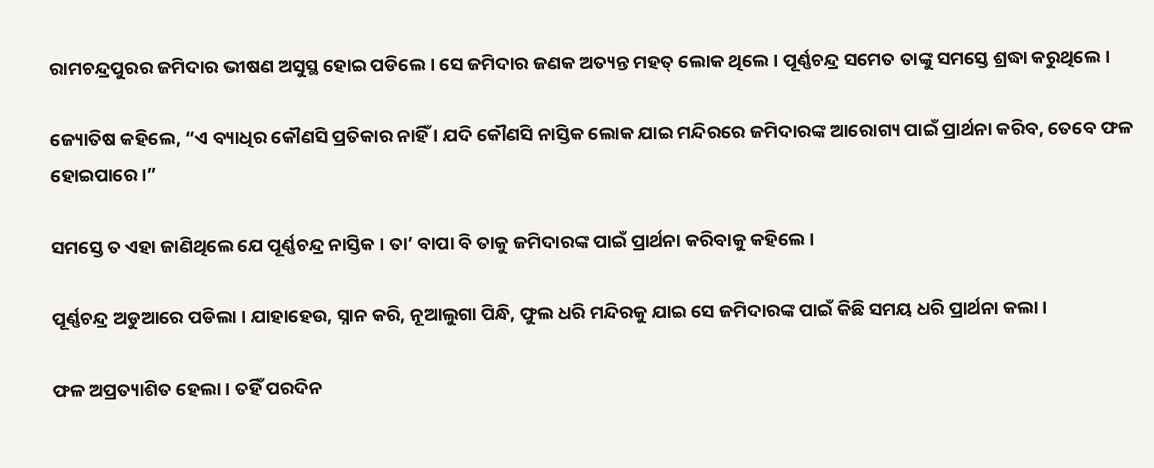ରାମଚନ୍ଦ୍ରପୁରର ଜମିଦାର ଭୀଷଣ ଅସୁସ୍ଥ ହୋଇ ପଡିଲେ । ସେ ଜମିଦାର ଜଣକ ଅତ୍ୟନ୍ତ ମହତ୍ ଲୋକ ଥିଲେ । ପୂର୍ଣ୍ଣଚନ୍ଦ୍ର ସମେତ ତାଙ୍କୁ ସମସ୍ତେ ଶ୍ରଦ୍ଧା କରୁଥିଲେ ।

ଜ୍ୟୋତିଷ କହିଲେ, “ଏ ବ୍ୟାଧିର କୌଣସି ପ୍ରତିକାର ନାହିଁ । ଯଦି କୌଣସି ନାସ୍ତିକ ଲୋକ ଯାଇ ମନ୍ଦିରରେ ଜମିଦାରଙ୍କ ଆରୋଗ୍ୟ ପାଇଁ ପ୍ରାର୍ଥନା କରିବ, ତେବେ ଫଳ ହୋଇପାରେ ।”

ସମସ୍ତେ ତ ଏହା ଜାଣିଥିଲେ ଯେ ପୂର୍ଣ୍ଣଚନ୍ଦ୍ର ନାସ୍ତିକ । ତା’ ବାପା ବି ତାକୁ ଜମିଦାରଙ୍କ ପାଇଁ ପ୍ରାର୍ଥନା କରିବାକୁ କହିଲେ ।

ପୂର୍ଣ୍ଣଚନ୍ଦ୍ର ଅଡୁଆରେ ପଡିଲା । ଯାହାହେଉ, ସ୍ନାନ କରି, ନୂଆଲୁଗା ପିନ୍ଧି, ଫୁଲ ଧରି ମନ୍ଦିରକୁ ଯାଇ ସେ ଜମିଦାରଙ୍କ ପାଇଁ କିଛି ସମୟ ଧରି ପ୍ରାର୍ଥନା କଲା ।

ଫଳ ଅପ୍ରତ୍ୟାଶିତ ହେଲା । ତହିଁ ପରଦିନ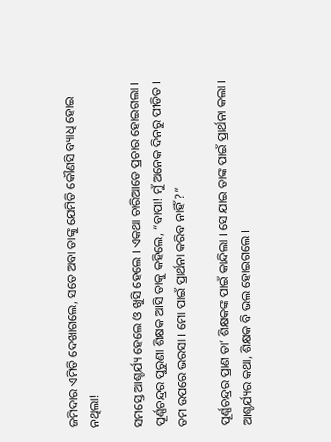ଜମିଦାର ଏମିତି ଦେଖାଗଲେ, ସତେ ଅବା ତାଙ୍କୁ ଯେମିତି କୌଣସି ବ୍ୟାଧି ହୋଇ ନଥିଲା!

ସମସ୍ତେ ଆଶ୍ଚର୍ଯ୍ୟ ହେଲେ ଓ ଖୁସି ହେଲେ । ଏକଥା ଚାରିଆଡେ ପ୍ରଚାର ହୋଇଗଲା । ପୂର୍ଣ୍ଣଚନ୍ଦ୍ରର ପୁରୁଣା ଶିକ୍ଷକ ଆସି ତାକୁ କହିଲେ, “ବାପା! ମୁଁ ଅନେକ ଦିନରୁ ପୀଡିତ । ତମ ଉପରେ ଭରସା । ମୋ ପାଇଁ ପ୍ରାର୍ଥନା କରିବ ନାହିଁ?”

ପୂର୍ଣ୍ଣଚନ୍ଦ୍ରର ପ୍ରାଣ ତା’ ଶିକ୍ଷକଙ୍କ ପାଇଁ କାନ୍ଦିଲା । ସେ ଯାଇ ତାଙ୍କ ପାଇଁ ପ୍ରାର୍ଥନା କଲା । ଆଶ୍ଚର୍ଯ୍ୟର କଥା, ଶିକ୍ଷକ ବି ଭଲ ହୋଇଗଲେ ।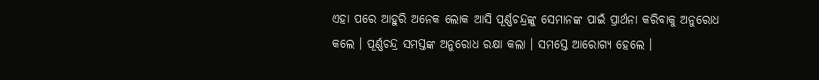ଏହା ପରେ ଆହୁରି ଅନେକ ଲୋକ ଆସି ପୂର୍ଣ୍ଣଚନ୍ଦ୍ରଙ୍କୁ ସେମାନଙ୍କ ପାଇଁ ପ୍ରାର୍ଥନା କରିବାକୁ ଅନୁରୋଧ କଲେ । ପୂର୍ଣ୍ଣଚନ୍ଦ୍ର ସମସ୍ତଙ୍କ ଅନୁରୋଧ ରକ୍ଷା କଲା । ସମସ୍ତେ ଆରୋଗ୍ୟ ହେଲେ ।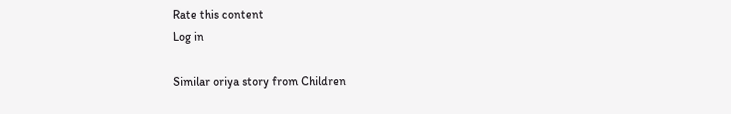Rate this content
Log in

Similar oriya story from Children